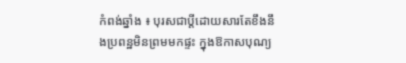កំពង់ឆ្នាំង ៖ បុរសជាប្តីដោយសារតែខឹងនឹងប្រពន្ឋមិនព្រមមកផ្ទះ ក្នុងឱកាសបុណ្យ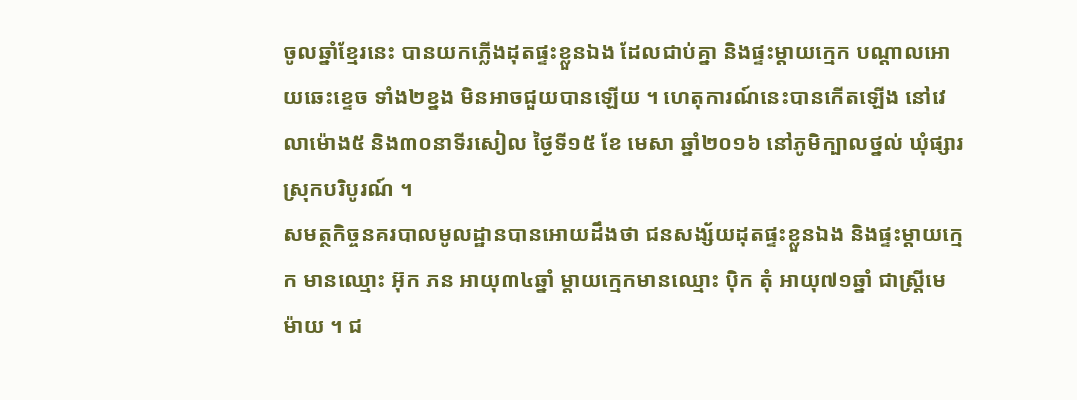ចូលឆ្នាំខ្មែរនេះ បានយកភ្លើងដុតផ្ទះខ្លួនឯង ដែលជាប់គ្នា និងផ្ទះម្តាយក្មេក បណ្តាលអោយឆេះខ្ទេច ទាំង២ខ្នង មិនអាចជួយបានឡើយ ។ ហេតុការណ៍នេះបានកើតឡើង នៅវេលាម៉ោង៥ និង៣០នាទីរសៀល ថ្ងៃទី១៥ ខែ មេសា ឆ្នាំ២០១៦ នៅភូមិក្បាលថ្នល់ ឃុំផ្សារ ស្រុកបរិបូរណ៍ ។
សមត្ថកិច្ចនគរបាលមូលដ្ឋានបានអោយដឹងថា ជនសង្ស័យដុតផ្ទះខ្លួនឯង និងផ្ទះម្តាយក្មេក មានឈ្មោះ អ៊ុក ភន អាយុ៣៤ឆ្នាំ ម្តាយក្មេកមានឈ្មោះ ប៉ិក តុំ អាយុ៧១ឆ្នាំ ជាស្ត្រីមេម៉ាយ ។ ជ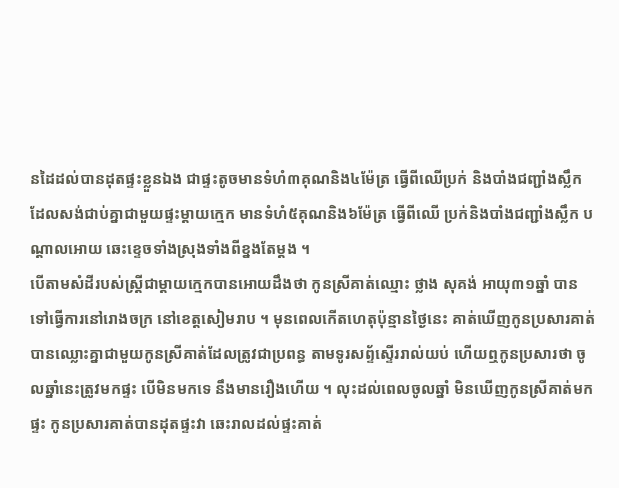នដៃដល់បានដុតផ្ទះខ្លួនឯង ជាផ្ទះតូចមានទំហំ៣គុណនិង៤ម៉ែត្រ ធ្វើពីឈើប្រក់ និងបាំងជញ្ជាំងស្លឹក ដែលសង់ជាប់គ្នាជាមួយផ្ទះម្តាយក្មេក មានទំហំ៥គុណនិង៦ម៉ែត្រ ធ្វើពីឈើ ប្រក់និងបាំងជញ្ជាំងស្លឹក បណ្តាលអោយ ឆេះខ្ទេចទាំងស្រុងទាំងពីខ្នងតែម្តង ។
បើតាមសំដីរបស់ស្ត្រីជាម្តាយក្មេកបានអោយដឹងថា កូនស្រីគាត់ឈ្មោះ ថ្លាង សុគង់ អាយុ៣១ឆ្នាំ បានទៅធ្វើការនៅរោងចក្រ នៅខេត្តសៀមរាប ។ មុនពេលកើតហេតុប៉ុន្មានថ្ងៃនេះ គាត់ឃើញកូនប្រសារគាត់ បានឈ្លោះគ្នាជាមួយកូនស្រីគាត់ដែលត្រូវជាប្រពន្ធ តាមទូរសព្ទ័ស្ទើររាល់យប់ ហើយឮកូនប្រសារថា ចូលឆ្នាំនេះត្រូវមកផ្ទះ បើមិនមកទេ នឹងមានរឿងហើយ ។ លុះដល់ពេលចូលឆ្នាំ មិនឃើញកូនស្រីគាត់មកផ្ទះ កូនប្រសារគាត់បានដុតផ្ទះវា ឆេះរាលដល់ផ្ទះគាត់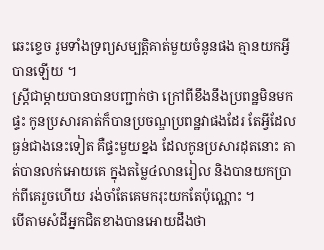ឆេះខ្ទេច រូមទាំងទ្រព្យសម្បត្តិគាត់មួយចំនូនផង គ្មានយកអ្វីបានឡើយ ។
ស្ត្រីជាម្តាយបានបានបញ្ជាក់ថា ក្រៅពីខឹងនឹងប្រពន្ឋមិនមកផ្ទះ កូនប្រសារគាត់ក៏បានប្រចណ្ឌប្រពន្ឋវាផងដែរ តែអ្វីដែលធ្ងន់ជាងនេះទៀត គឺផ្ទះមួយខ្នង ដែលកូនប្រសារដុតនោះ គាត់បានលក់អោយគេ ក្នុងតម្លៃ៤លានរៀល និងបានយកប្រាក់ពីគេរួចហើយ រង់ចាំតែគេមករុះយកតែប៉ុណ្ណោះ ។
បើតាមសំដីអ្នកជិតខាងបានអោយដឹងថា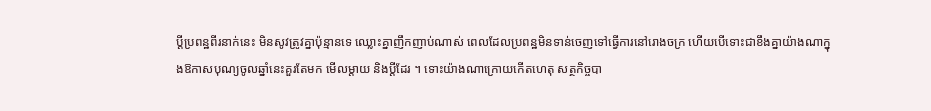ប្តីប្រពន្ឋពីរនាក់នេះ មិនសូវត្រូវគ្នាប៉ុន្មានទេ ឈ្លោះគ្នាញឹកញាប់ណាស់ ពេលដែលប្រពន្ឋមិនទាន់ចេញទៅធ្វើការនៅរោងចក្រ ហើយបើទោះជាខឹងគ្នាយ៉ាងណាក្នុងឱកាសបុណ្យចូលឆ្នាំនេះគួរតែមក មើលម្តាយ និងប្តីដែរ ។ ទោះយ៉ាងណាក្រោយកើតហេតុ សត្ថកិច្ចបា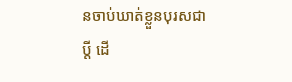នចាប់ឃាត់ខ្លួនបុរសជាប្តី ដើ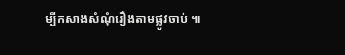ម្បីកសាងសំណុំរឿងតាមផ្លូវចាប់ ៕